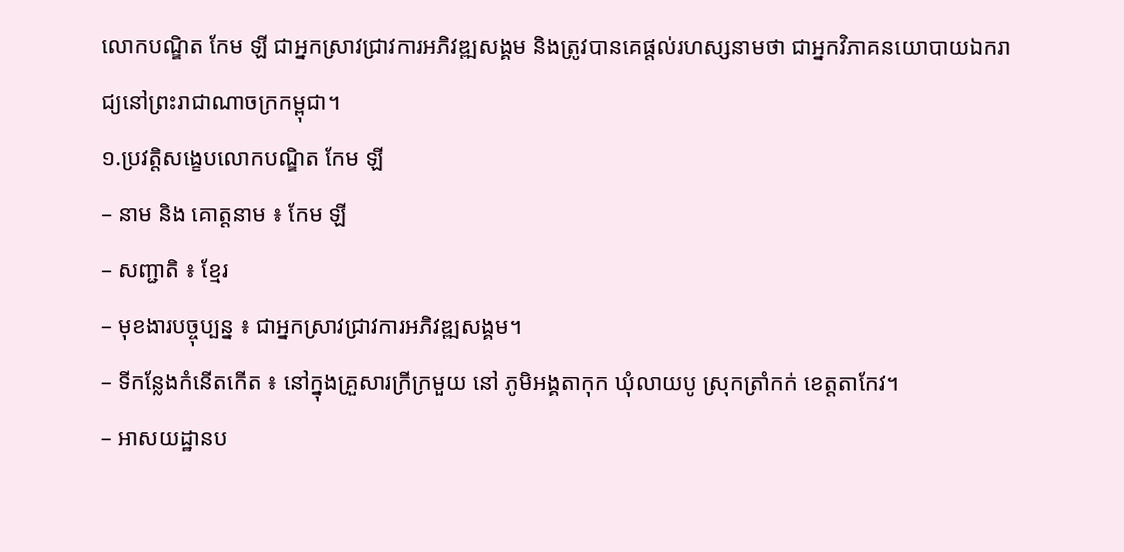លោកបណ្ឌិត កែម ឡី ជាអ្នកស្រាវជ្រាវការអភិវឌ្ឍសង្គម និងត្រូវបានគេផ្ដល់រហស្សនាមថា ជាអ្នកវិភាគនយោបាយឯករាជ្យនៅព្រះរាជាណាចក្រកម្ពុជា។
១.ប្រវត្តិសង្ខេបលោកបណ្ឌិត កែម ឡី
– នាម និង គោត្តនាម ៖ កែម ឡី
– សញ្ជាតិ ៖ ខ្មែរ
– មុខងារបច្ចុប្បន្ន ៖ ជាអ្នកស្រាវជ្រាវការអភិវឌ្ឍសង្គម។
– ទីកន្លែងកំនើតកើត ៖ នៅក្នុងគ្រួសារក្រីក្រមួយ នៅ ភូមិអង្គតាកុក ឃុំលាយបូ ស្រុកត្រាំកក់ ខេត្តតាកែវ។
– អាសយដ្ឋានប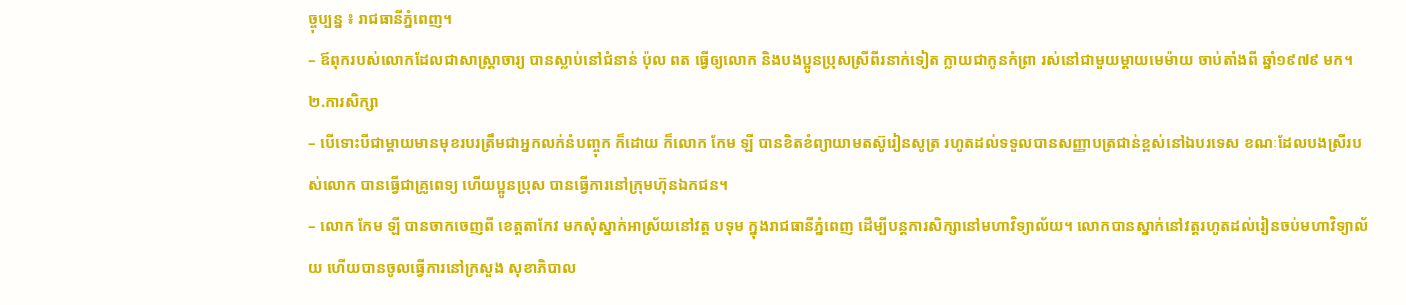ច្ចុប្បន្ន ៖ រាជធានីភ្នំពេញ។
– ឪពុករបស់លោកដែលជាសាស្ត្រាចារ្យ បានស្លាប់នៅជំនាន់ ប៉ុល ពត ធ្វើឲ្យលោក និងបងប្អូនប្រុសស្រីពីរនាក់ទៀត ក្លាយជាកូនកំព្រា រស់នៅជាមួយម្តាយមេម៉ាយ ចាប់តាំងពី ឆ្នាំ១៩៧៩ មក។
២.ការសិក្សា
– បើទោះបីជាម្តាយមានមុខរបរត្រឹមជាអ្នកលក់នំបញ្ចុក ក៏ដោយ ក៏លោក កែម ឡី បានខិតខំព្យាយាមតស៊ូរៀនសូត្រ រហូតដល់ទទួលបានសញ្ញាបត្រជាន់ខ្ពស់នៅឯបរទេស ខណៈដែលបងស្រីរបស់លោក បានធ្វើជាគ្រូពេទ្យ ហើយប្អូនប្រុស បានធ្វើការនៅក្រុមហ៊ុនឯកជន។
– លោក កែម ឡី បានចាកចេញពី ខេត្តតាកែវ មកសុំស្នាក់អាស្រ័យនៅវត្ត បទុម ក្នុងរាជធានីភ្នំពេញ ដើម្បីបន្តការសិក្សានៅមហាវិទ្យាល័យ។ លោកបានស្នាក់នៅវត្តរហូតដល់រៀនចប់មហាវិទ្យាល័យ ហើយបានចូលធ្វើការនៅក្រសួង សុខាភិបាល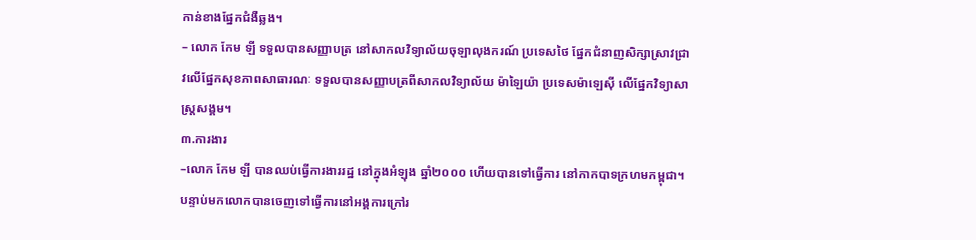កាន់ខាងផ្នែកជំងឺឆ្លង។
– លោក កែម ឡី ទទួលបានសញ្ញាបត្រ នៅសាកលវិទ្យាល័យចុឡាលុងករណ៍ ប្រទេសថៃ ផ្នែកជំនាញសិក្សាស្រាវជ្រាវលើផ្នែកសុខភាពសាធារណៈ ទទួលបានសញ្ញាបត្រពីសាកលវិទ្យាល័យ ម៉ាឡៃយ៉ា ប្រទេសម៉ាឡេស៊ី លើផ្នែកវិទ្យាសាស្ត្រសង្គម។
៣.ការងារ
–លោក កែម ឡី បានឈប់ធ្វើការងាររដ្ឋ នៅក្នុងអំឡុង ឆ្នាំ២០០០ ហើយបានទៅធ្វើការ នៅកាកបាទក្រហមកម្ពុជា។ បន្ទាប់មកលោកបានចេញទៅធ្វើការនៅអង្គការក្រៅរ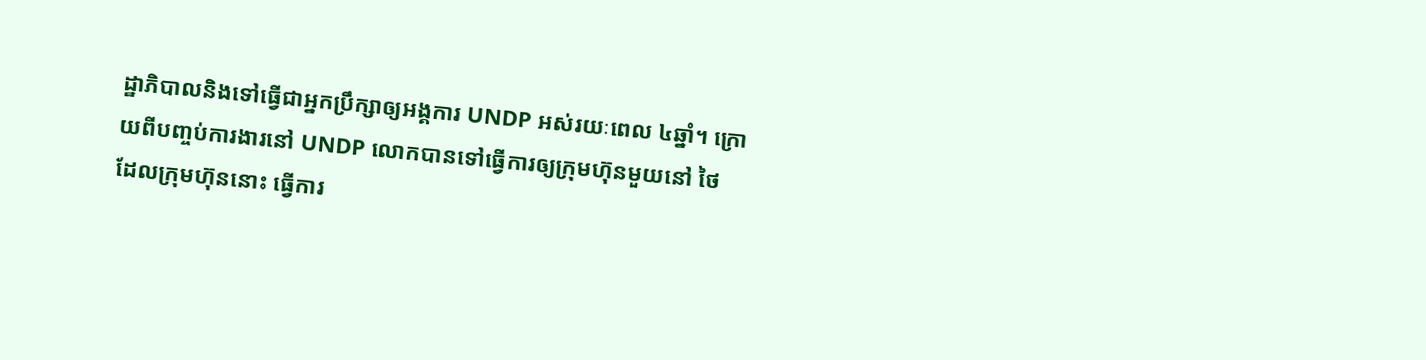ដ្ឋាភិបាលនិងទៅធ្វើជាអ្នកប្រឹក្សាឲ្យអង្គការ UNDP អស់រយៈពេល ៤ឆ្នាំ។ ក្រោយពីបញ្ចប់ការងារនៅ UNDP លោកបានទៅធ្វើការឲ្យក្រុមហ៊ុនមួយនៅ ថៃ ដែលក្រុមហ៊ុននោះ ធ្វើការ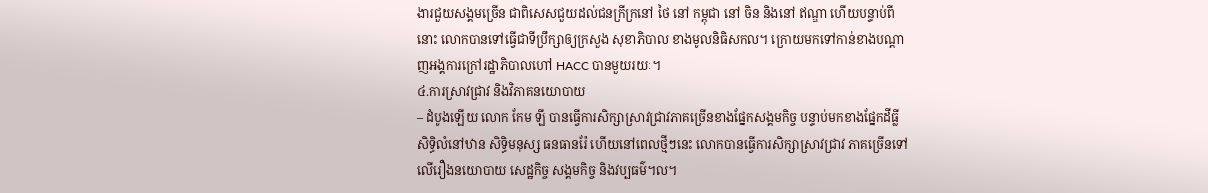ងារជួយសង្គមច្រើន ជាពិសេសជួយដល់ជនក្រីក្រនៅ ថៃ នៅ កម្ពុជា នៅ ចិន និងនៅ ឥណ្ឌា ហើយបន្ទាប់ពីនោះ លោកបានទៅធ្វើជាទីប្រឹក្សាឲ្យក្រសួង សុខាភិបាល ខាងមូលនិធិសកល។ ក្រោយមកទៅកាន់ខាងបណ្តាញអង្គការក្រៅរដ្ឋាភិបាលហៅ HACC បានមួយរយៈ។
៤.ការស្រាវជ្រាវ និងវិភាគនយោបាយ
– ដំបូងឡើយ លោក កែម ឡី បានធ្វើការសិក្សាស្រាវជ្រាវភាគច្រើនខាងផ្នែកសង្គមកិច្ច បន្ទាប់មកខាងផ្នែកដីធ្លី សិទ្ធិលំនៅឋាន សិទ្ធិមនុស្ស ធនធានរ៉ែ ហើយនៅពេលថ្មីៗនេះ លោកបានធ្វើការសិក្សាស្រាវជ្រាវ ភាគច្រើនទៅលើរឿងនយោបាយ សេដ្ឋកិច្ច សង្គមកិច្ច និងវប្បធម៌។ល។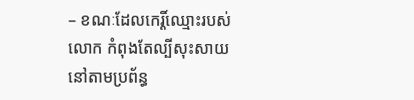– ខណៈដែលកេរ្តិ៍ឈ្មោះរបស់លោក កំពុងតែល្បីសុះសាយ នៅតាមប្រព័ន្ធ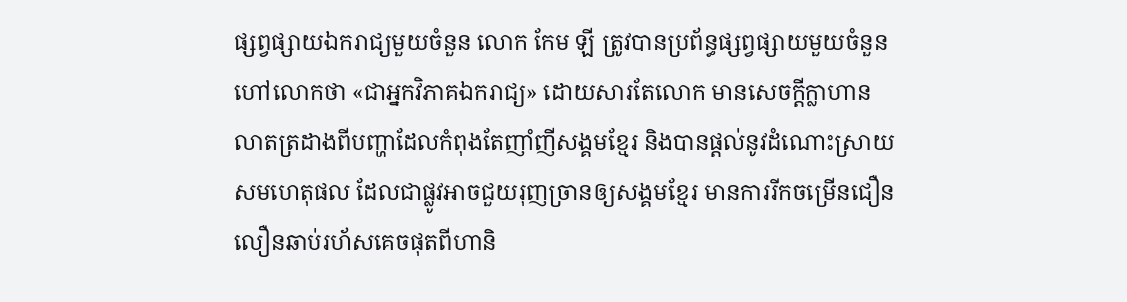ផ្សព្វផ្សាយឯករាជ្យមួយចំនួន លោក កែម ឡី ត្រូវបានប្រព័ន្ធផ្សព្វផ្សាយមួយចំនួនហៅលោកថា «ជាអ្នកវិភាគឯករាជ្យ» ដោយសារតែលោក មានសេចក្តីក្លាហាន លាតត្រដាងពីបញ្ហាដែលកំពុងតែញាំញីសង្គមខ្មែរ និងបានផ្តល់នូវដំណោះស្រាយសមហេតុផល ដែលជាផ្លូវអាចជួយរុញច្រានឲ្យសង្គមខ្មែរ មានការរីកចម្រើនជឿនលឿនឆាប់រហ័សគេចផុតពីហានិ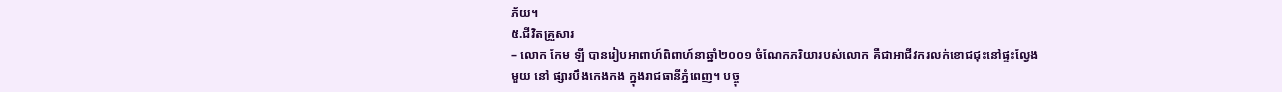ភ័យ។
៥.ជីវិតគ្រួសារ
– លោក កែម ឡី បានរៀបអាពាហ៍ពិពាហ៍នាឆ្នាំ២០០១ ចំណែកភរិយារបស់លោក គឺជាអាជីវករលក់ខោជជុះនៅផ្ទះល្វែងមួយ នៅ ផ្សារបឹងកេងកង ក្នុងរាជធានីភ្នំពេញ។ បច្ចុ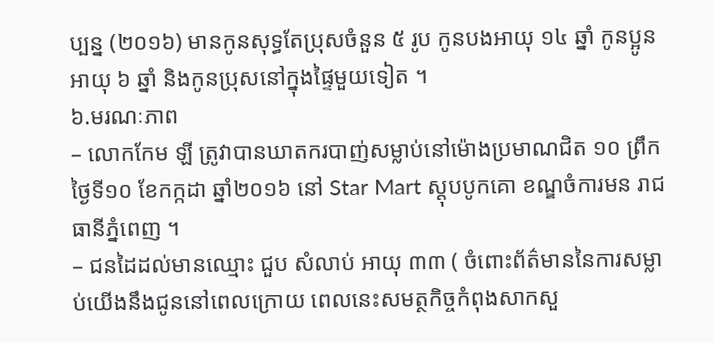ប្បន្ន (២០១៦) មានកូនសុទ្ធតែប្រុសចំនួន ៥ រូប កូនបងអាយុ ១៤ ឆ្នាំ កូនប្អូនអាយុ ៦ ឆ្នាំ និងកូនប្រុសនៅក្នុងផ្ទៃមួយទៀត ។
៦.មរណៈភាព
– លោកកែម ឡី ត្រូវាបានឃាតករបាញ់សម្លាប់នៅម៉ោងប្រមាណជិត ១០ ព្រឹកថ្ងៃទី១០ ខែកក្កដា ឆ្នាំ២០១៦ នៅ Star Mart ស្តុបបូកគោ ខណ្ឌចំការមន រាជធានីភ្នំពេញ ។
– ជនដៃដល់មានឈ្មោះ ជួប សំលាប់ អាយុ ៣៣ ( ចំពោះព័ត៌មាននៃការសម្លាប់យើងនឹងជូននៅពេលក្រោយ ពេលនេះសមត្ថកិច្ចកំពុងសាកសួ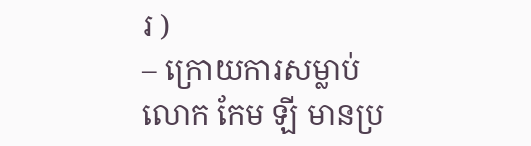រ )
– ក្រោយការសម្លាប់លោក កែម ឡី មានប្រ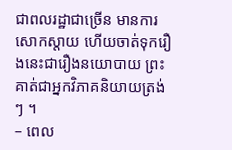ជាពលរដ្ឋាជាច្រើន មានការសោកស្តាយ ហើយចាត់ទុករឿងនេះជារឿងនយោបាយ ព្រះគាត់ជាអ្នកវិភាគនិយាយត្រង់ៗ ។
– ពេល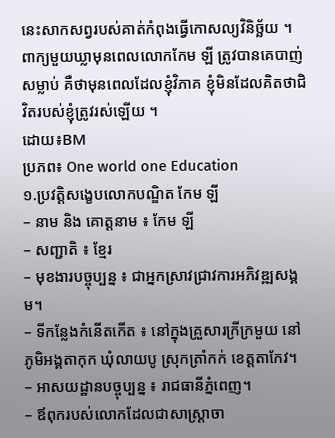នេះសាកសព្វរបស់គាត់កំពុងធ្វើកោសល្យវិនិច្ឆ័យ ។
ពាក្យមួយឃ្លាមុនពេលលោកកែម ឡី ត្រូវបានគេបាញ់សម្លាប់ គឺថាមុនពេលដែលខ្ញុំវិភាគ ខ្ញុំមិនដែលគិតថាជិវិតរបស់ខ្ញុំត្រូវរស់ឡើយ ។
ដោយ៖BM
ប្រភព៖ One world one Education
១.ប្រវត្តិសង្ខេបលោកបណ្ឌិត កែម ឡី
– នាម និង គោត្តនាម ៖ កែម ឡី
– សញ្ជាតិ ៖ ខ្មែរ
– មុខងារបច្ចុប្បន្ន ៖ ជាអ្នកស្រាវជ្រាវការអភិវឌ្ឍសង្គម។
– ទីកន្លែងកំនើតកើត ៖ នៅក្នុងគ្រួសារក្រីក្រមួយ នៅ ភូមិអង្គតាកុក ឃុំលាយបូ ស្រុកត្រាំកក់ ខេត្តតាកែវ។
– អាសយដ្ឋានបច្ចុប្បន្ន ៖ រាជធានីភ្នំពេញ។
– ឪពុករបស់លោកដែលជាសាស្ត្រាចា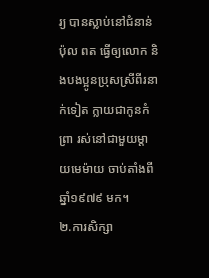រ្យ បានស្លាប់នៅជំនាន់ ប៉ុល ពត ធ្វើឲ្យលោក និងបងប្អូនប្រុសស្រីពីរនាក់ទៀត ក្លាយជាកូនកំព្រា រស់នៅជាមួយម្តាយមេម៉ាយ ចាប់តាំងពី ឆ្នាំ១៩៧៩ មក។
២.ការសិក្សា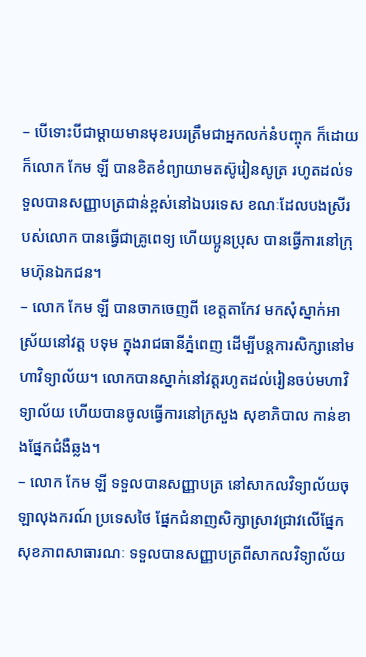– បើទោះបីជាម្តាយមានមុខរបរត្រឹមជាអ្នកលក់នំបញ្ចុក ក៏ដោយ ក៏លោក កែម ឡី បានខិតខំព្យាយាមតស៊ូរៀនសូត្រ រហូតដល់ទទួលបានសញ្ញាបត្រជាន់ខ្ពស់នៅឯបរទេស ខណៈដែលបងស្រីរបស់លោក បានធ្វើជាគ្រូពេទ្យ ហើយប្អូនប្រុស បានធ្វើការនៅក្រុមហ៊ុនឯកជន។
– លោក កែម ឡី បានចាកចេញពី ខេត្តតាកែវ មកសុំស្នាក់អាស្រ័យនៅវត្ត បទុម ក្នុងរាជធានីភ្នំពេញ ដើម្បីបន្តការសិក្សានៅមហាវិទ្យាល័យ។ លោកបានស្នាក់នៅវត្តរហូតដល់រៀនចប់មហាវិទ្យាល័យ ហើយបានចូលធ្វើការនៅក្រសួង សុខាភិបាល កាន់ខាងផ្នែកជំងឺឆ្លង។
– លោក កែម ឡី ទទួលបានសញ្ញាបត្រ នៅសាកលវិទ្យាល័យចុឡាលុងករណ៍ ប្រទេសថៃ ផ្នែកជំនាញសិក្សាស្រាវជ្រាវលើផ្នែកសុខភាពសាធារណៈ ទទួលបានសញ្ញាបត្រពីសាកលវិទ្យាល័យ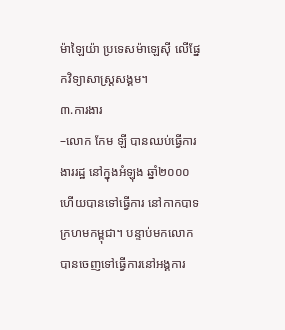ម៉ាឡៃយ៉ា ប្រទេសម៉ាឡេស៊ី លើផ្នែកវិទ្យាសាស្ត្រសង្គម។
៣.ការងារ
–លោក កែម ឡី បានឈប់ធ្វើការងាររដ្ឋ នៅក្នុងអំឡុង ឆ្នាំ២០០០ ហើយបានទៅធ្វើការ នៅកាកបាទក្រហមកម្ពុជា។ បន្ទាប់មកលោកបានចេញទៅធ្វើការនៅអង្គការ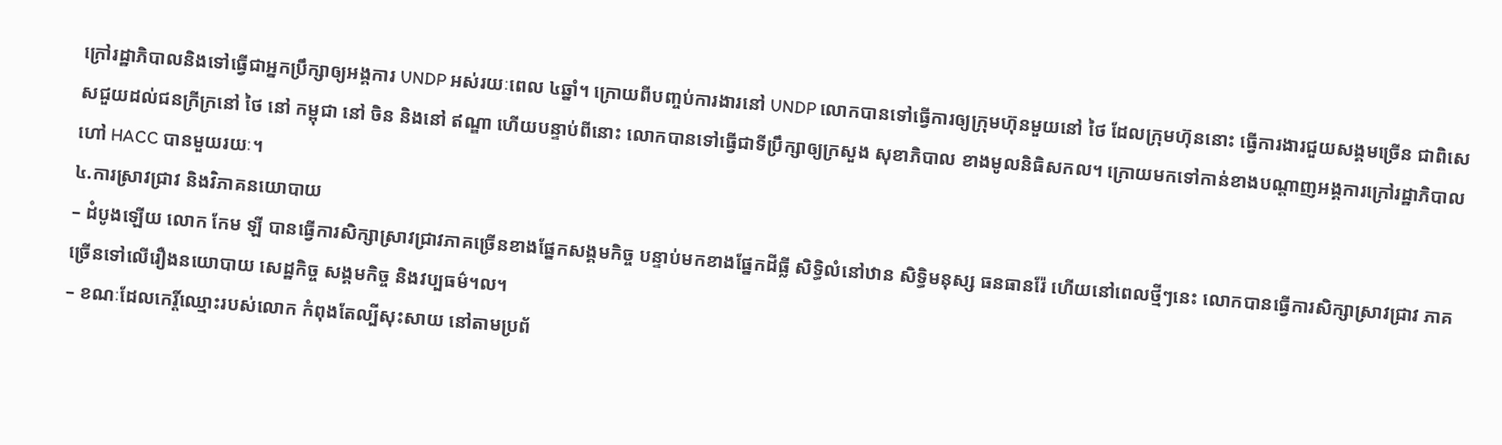ក្រៅរដ្ឋាភិបាលនិងទៅធ្វើជាអ្នកប្រឹក្សាឲ្យអង្គការ UNDP អស់រយៈពេល ៤ឆ្នាំ។ ក្រោយពីបញ្ចប់ការងារនៅ UNDP លោកបានទៅធ្វើការឲ្យក្រុមហ៊ុនមួយនៅ ថៃ ដែលក្រុមហ៊ុននោះ ធ្វើការងារជួយសង្គមច្រើន ជាពិសេសជួយដល់ជនក្រីក្រនៅ ថៃ នៅ កម្ពុជា នៅ ចិន និងនៅ ឥណ្ឌា ហើយបន្ទាប់ពីនោះ លោកបានទៅធ្វើជាទីប្រឹក្សាឲ្យក្រសួង សុខាភិបាល ខាងមូលនិធិសកល។ ក្រោយមកទៅកាន់ខាងបណ្តាញអង្គការក្រៅរដ្ឋាភិបាលហៅ HACC បានមួយរយៈ។
៤.ការស្រាវជ្រាវ និងវិភាគនយោបាយ
– ដំបូងឡើយ លោក កែម ឡី បានធ្វើការសិក្សាស្រាវជ្រាវភាគច្រើនខាងផ្នែកសង្គមកិច្ច បន្ទាប់មកខាងផ្នែកដីធ្លី សិទ្ធិលំនៅឋាន សិទ្ធិមនុស្ស ធនធានរ៉ែ ហើយនៅពេលថ្មីៗនេះ លោកបានធ្វើការសិក្សាស្រាវជ្រាវ ភាគច្រើនទៅលើរឿងនយោបាយ សេដ្ឋកិច្ច សង្គមកិច្ច និងវប្បធម៌។ល។
– ខណៈដែលកេរ្តិ៍ឈ្មោះរបស់លោក កំពុងតែល្បីសុះសាយ នៅតាមប្រព័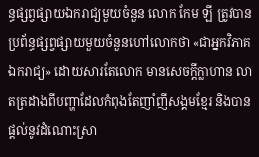ន្ធផ្សព្វផ្សាយឯករាជ្យមួយចំនួន លោក កែម ឡី ត្រូវបានប្រព័ន្ធផ្សព្វផ្សាយមួយចំនួនហៅលោកថា «ជាអ្នកវិភាគឯករាជ្យ» ដោយសារតែលោក មានសេចក្តីក្លាហាន លាតត្រដាងពីបញ្ហាដែលកំពុងតែញាំញីសង្គមខ្មែរ និងបានផ្តល់នូវដំណោះស្រា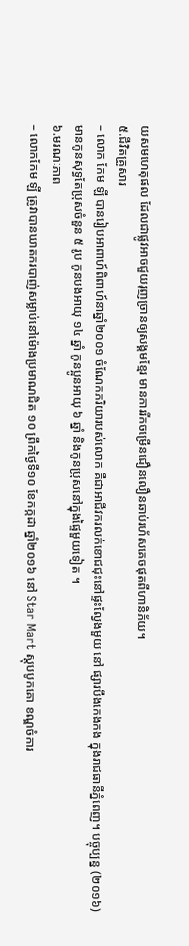យសមហេតុផល ដែលជាផ្លូវអាចជួយរុញច្រានឲ្យសង្គមខ្មែរ មានការរីកចម្រើនជឿនលឿនឆាប់រហ័សគេចផុតពីហានិភ័យ។
៥.ជីវិតគ្រួសារ
– លោក កែម ឡី បានរៀបអាពាហ៍ពិពាហ៍នាឆ្នាំ២០០១ ចំណែកភរិយារបស់លោក គឺជាអាជីវករលក់ខោជជុះនៅផ្ទះល្វែងមួយ នៅ ផ្សារបឹងកេងកង ក្នុងរាជធានីភ្នំពេញ។ បច្ចុប្បន្ន (២០១៦) មានកូនសុទ្ធតែប្រុសចំនួន ៥ រូប កូនបងអាយុ ១៤ ឆ្នាំ កូនប្អូនអាយុ ៦ ឆ្នាំ និងកូនប្រុសនៅក្នុងផ្ទៃមួយទៀត ។
៦.មរណៈភាព
– លោកកែម ឡី ត្រូវាបានឃាតករបាញ់សម្លាប់នៅម៉ោងប្រមាណជិត ១០ ព្រឹកថ្ងៃទី១០ ខែកក្កដា ឆ្នាំ២០១៦ នៅ Star Mart ស្តុបបូកគោ ខណ្ឌចំការ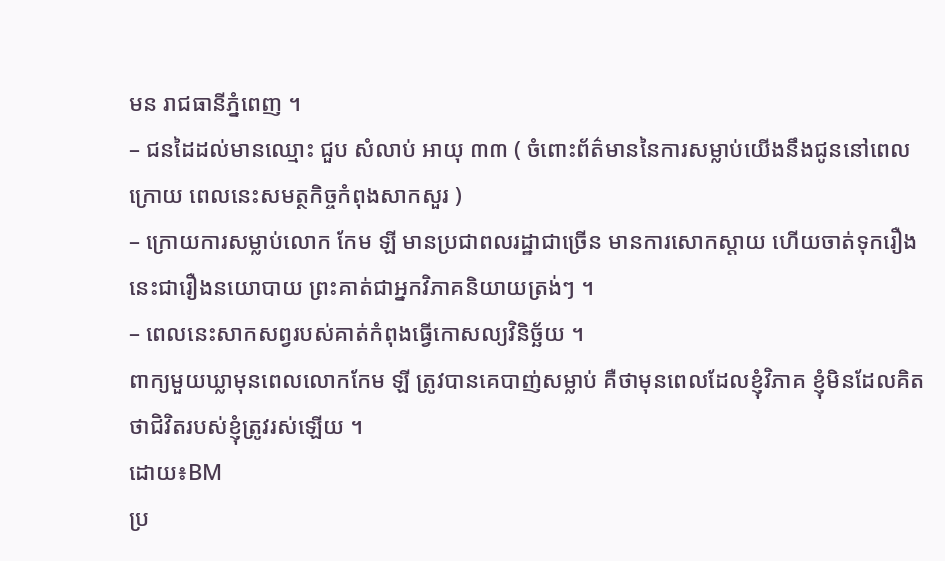មន រាជធានីភ្នំពេញ ។
– ជនដៃដល់មានឈ្មោះ ជួប សំលាប់ អាយុ ៣៣ ( ចំពោះព័ត៌មាននៃការសម្លាប់យើងនឹងជូននៅពេលក្រោយ ពេលនេះសមត្ថកិច្ចកំពុងសាកសួរ )
– ក្រោយការសម្លាប់លោក កែម ឡី មានប្រជាពលរដ្ឋាជាច្រើន មានការសោកស្តាយ ហើយចាត់ទុករឿងនេះជារឿងនយោបាយ ព្រះគាត់ជាអ្នកវិភាគនិយាយត្រង់ៗ ។
– ពេលនេះសាកសព្វរបស់គាត់កំពុងធ្វើកោសល្យវិនិច្ឆ័យ ។
ពាក្យមួយឃ្លាមុនពេលលោកកែម ឡី ត្រូវបានគេបាញ់សម្លាប់ គឺថាមុនពេលដែលខ្ញុំវិភាគ ខ្ញុំមិនដែលគិតថាជិវិតរបស់ខ្ញុំត្រូវរស់ឡើយ ។
ដោយ៖BM
ប្រ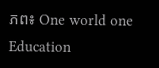ភព៖ One world one Education